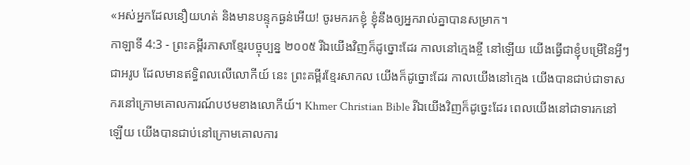«អស់អ្នកដែលនឿយហត់ និងមានបន្ទុកធ្ងន់អើយ! ចូរមករកខ្ញុំ ខ្ញុំនឹងឲ្យអ្នករាល់គ្នាបានសម្រាក។
កាឡាទី 4:3 - ព្រះគម្ពីរភាសាខ្មែរបច្ចុប្បន្ន ២០០៥ រីឯយើងវិញក៏ដូច្នោះដែរ កាលនៅក្មេងខ្ចី នៅឡើយ យើងធ្វើជាខ្ញុំបម្រើនៃអ្វីៗជាអរូប ដែលមានឥទ្ធិពលលើលោកីយ៍ នេះ ព្រះគម្ពីរខ្មែរសាកល យើងក៏ដូច្នោះដែរ កាលយើងនៅក្មេង យើងបានជាប់ជាទាសករនៅក្រោមគោលការណ៍បឋមខាងលោកីយ៍។ Khmer Christian Bible រីឯយើងវិញក៏ដូច្នេះដែរ ពេលយើងនៅជាទារកនៅឡើយ យើងបានជាប់នៅក្រោមគោលការ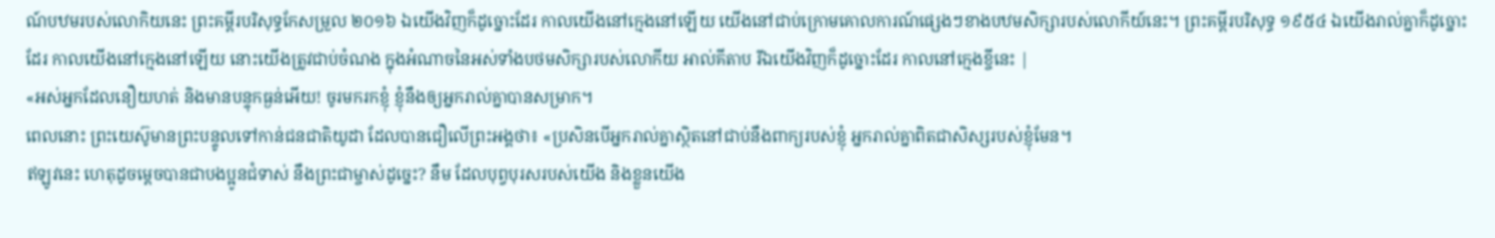ណ៍បឋមរបស់លោកិយនេះ ព្រះគម្ពីរបរិសុទ្ធកែសម្រួល ២០១៦ ឯយើងវិញក៏ដូច្នោះដែរ កាលយើងនៅក្មេងនៅឡើយ យើងនៅជាប់ក្រោមគោលការណ៍ផ្សេងៗខាងបឋមសិក្សារបស់លោកីយ៍នេះ។ ព្រះគម្ពីរបរិសុទ្ធ ១៩៥៤ ឯយើងរាល់គ្នាក៏ដូច្នោះដែរ កាលយើងនៅក្មេងនៅឡើយ នោះយើងត្រូវជាប់ចំណង ក្នុងអំណាចនៃអស់ទាំងបថមសិក្សារបស់លោកីយ អាល់គីតាប រីឯយើងវិញក៏ដូច្នោះដែរ កាលនៅក្មេងខ្ចីនេះ |
«អស់អ្នកដែលនឿយហត់ និងមានបន្ទុកធ្ងន់អើយ! ចូរមករកខ្ញុំ ខ្ញុំនឹងឲ្យអ្នករាល់គ្នាបានសម្រាក។
ពេលនោះ ព្រះយេស៊ូមានព្រះបន្ទូលទៅកាន់ជនជាតិយូដា ដែលបានជឿលើព្រះអង្គថា៖ «ប្រសិនបើអ្នករាល់គ្នាស្ថិតនៅជាប់នឹងពាក្យរបស់ខ្ញុំ អ្នករាល់គ្នាពិតជាសិស្សរបស់ខ្ញុំមែន។
ឥឡូវនេះ ហេតុដូចម្ដេចបានជាបងប្អូនជំទាស់ នឹងព្រះជាម្ចាស់ដូច្នេះ? នឹម ដែលបុព្វបុរសរបស់យើង និងខ្លួនយើង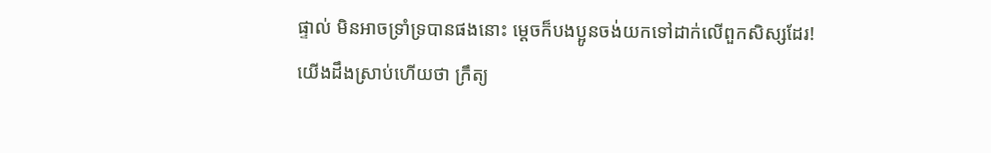ផ្ទាល់ មិនអាចទ្រាំទ្របានផងនោះ ម្ដេចក៏បងប្អូនចង់យកទៅដាក់លើពួកសិស្សដែរ!
យើងដឹងស្រាប់ហើយថា ក្រឹត្យ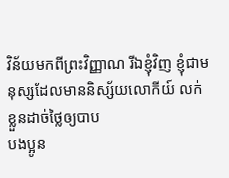វិន័យមកពីព្រះវិញ្ញាណ រីឯខ្ញុំវិញ ខ្ញុំជាមនុស្សដែលមាននិស្ស័យលោកីយ៍ លក់ខ្លួនដាច់ថ្លៃឲ្យបាប
បងប្អូន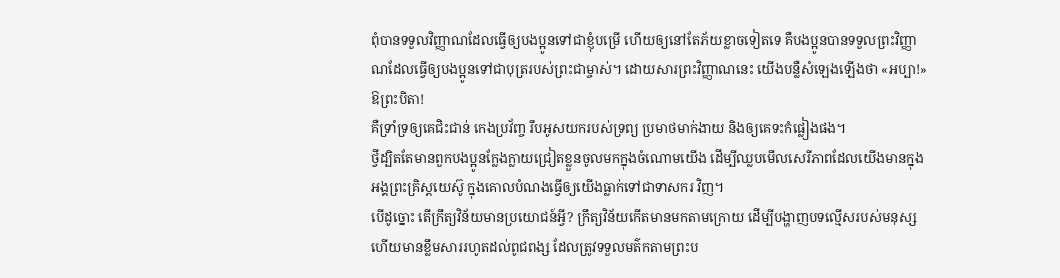ពុំបានទទួលវិញ្ញាណដែលធ្វើឲ្យបងប្អូនទៅជាខ្ញុំបម្រើ ហើយឲ្យនៅតែភ័យខ្លាចទៀតទេ គឺបងប្អូនបានទទួលព្រះវិញ្ញាណដែលធ្វើឲ្យបងប្អូនទៅជាបុត្ររបស់ព្រះជាម្ចាស់។ ដោយសារព្រះវិញ្ញាណនេះ យើងបន្លឺសំឡេងឡើងថា «អប្បា!» ឱព្រះបិតា!
គឺទ្រាំទ្រឲ្យគេជិះជាន់ កេងប្រវ័ញ្ច រឹបអូសយករបស់ទ្រព្យ ប្រមាថមាក់ងាយ និងឲ្យគេទះកំផ្លៀងផង។
ថ្វីដ្បិតតែមានពួកបងប្អូនក្លែងក្លាយជ្រៀតខ្លួនចូលមកក្នុងចំណោមយើង ដើម្បីឈ្លបមើលសេរីភាពដែលយើងមានក្នុងអង្គព្រះគ្រិស្តយេស៊ូ ក្នុងគោលបំណងធ្វើឲ្យយើងធ្លាក់ទៅជាទាសករ វិញ។
បើដូច្នោះ តើក្រឹត្យវិន័យមានប្រយោជន៍អ្វី? ក្រឹត្យវិន័យកើតមានមកតាមក្រោយ ដើម្បីបង្ហាញបទល្មើសរបស់មនុស្ស ហើយមានខ្លឹមសាររហូតដល់ពូជពង្ស ដែលត្រូវទទួលមត៌កតាមព្រះប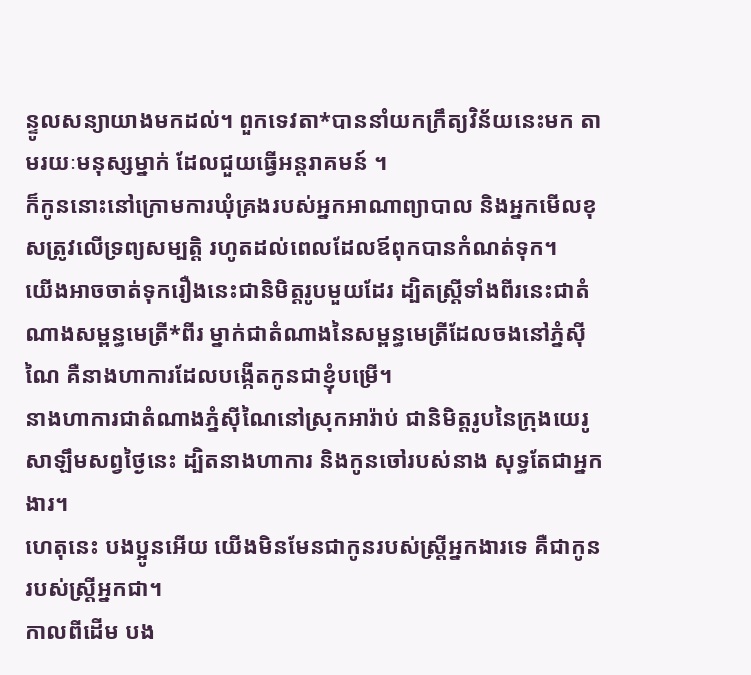ន្ទូលសន្យាយាងមកដល់។ ពួកទេវតា*បាននាំយកក្រឹត្យវិន័យនេះមក តាមរយៈមនុស្សម្នាក់ ដែលជួយធ្វើអន្តរាគមន៍ ។
ក៏កូននោះនៅក្រោមការឃុំគ្រងរបស់អ្នកអាណាព្យាបាល និងអ្នកមើលខុសត្រូវលើទ្រព្យសម្បត្តិ រហូតដល់ពេលដែលឪពុកបានកំណត់ទុក។
យើងអាចចាត់ទុករឿងនេះជានិមិត្តរូបមួយដែរ ដ្បិតស្ត្រីទាំងពីរនេះជាតំណាងសម្ពន្ធមេត្រី*ពីរ ម្នាក់ជាតំណាងនៃសម្ពន្ធមេត្រីដែលចងនៅភ្នំស៊ីណៃ គឺនាងហាការដែលបង្កើតកូនជាខ្ញុំបម្រើ។
នាងហាការជាតំណាងភ្នំស៊ីណៃនៅស្រុកអារ៉ាប់ ជានិមិត្តរូបនៃក្រុងយេរូសាឡឹមសព្វថ្ងៃនេះ ដ្បិតនាងហាការ និងកូនចៅរបស់នាង សុទ្ធតែជាអ្នកងារ។
ហេតុនេះ បងប្អូនអើយ យើងមិនមែនជាកូនរបស់ស្ត្រីអ្នកងារទេ គឺជាកូនរបស់ស្ត្រីអ្នកជា។
កាលពីដើម បង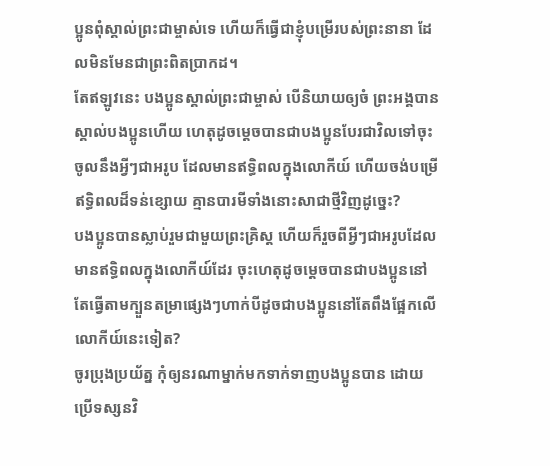ប្អូនពុំស្គាល់ព្រះជាម្ចាស់ទេ ហើយក៏ធ្វើជាខ្ញុំបម្រើរបស់ព្រះនានា ដែលមិនមែនជាព្រះពិតប្រាកដ។
តែឥឡូវនេះ បងប្អូនស្គាល់ព្រះជាម្ចាស់ បើនិយាយឲ្យចំ ព្រះអង្គបានស្គាល់បងប្អូនហើយ ហេតុដូចម្ដេចបានជាបងប្អូនបែរជាវិលទៅចុះចូលនឹងអ្វីៗជាអរូប ដែលមានឥទ្ធិពលក្នុងលោកីយ៍ ហើយចង់បម្រើឥទ្ធិពលដ៏ទន់ខ្សោយ គ្មានបារមីទាំងនោះសាជាថ្មីវិញដូច្នេះ?
បងប្អូនបានស្លាប់រួមជាមួយព្រះគ្រិស្ត ហើយក៏រួចពីអ្វីៗជាអរូបដែលមានឥទ្ធិពលក្នុងលោកីយ៍ដែរ ចុះហេតុដូចម្ដេចបានជាបងប្អូននៅតែធ្វើតាមក្បួនតម្រាផ្សេងៗហាក់បីដូចជាបងប្អូននៅតែពឹងផ្អែកលើលោកីយ៍នេះទៀត?
ចូរប្រុងប្រយ័ត្ន កុំឲ្យនរណាម្នាក់មកទាក់ទាញបងប្អូនបាន ដោយប្រើទស្សនវិ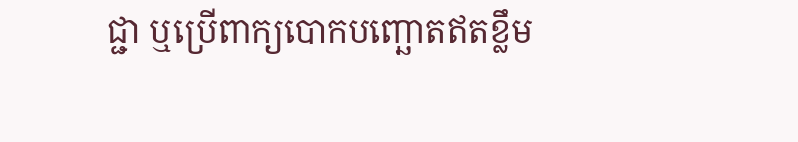ជ្ជា ឬប្រើពាក្យបោកបញ្ឆោតឥតខ្លឹម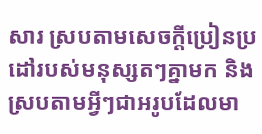សារ ស្របតាមសេចក្ដីប្រៀនប្រដៅរបស់មនុស្សតៗគ្នាមក និងស្របតាមអ្វីៗជាអរូបដែលមា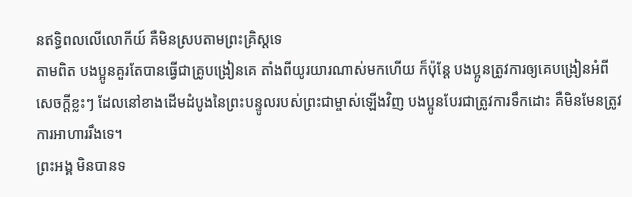នឥទ្ធិពលលើលោកីយ៍ គឺមិនស្របតាមព្រះគ្រិស្តទេ
តាមពិត បងប្អូនគួរតែបានធ្វើជាគ្រូបង្រៀនគេ តាំងពីយូរយារណាស់មកហើយ ក៏ប៉ុន្តែ បងប្អូនត្រូវការឲ្យគេបង្រៀនអំពីសេចក្ដីខ្លះៗ ដែលនៅខាងដើមដំបូងនៃព្រះបន្ទូលរបស់ព្រះជាម្ចាស់ឡើងវិញ បងប្អូនបែរជាត្រូវការទឹកដោះ គឺមិនមែនត្រូវការអាហាររឹងទេ។
ព្រះអង្គ មិនបានទ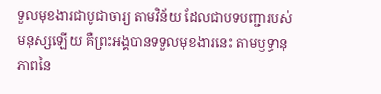ទួលមុខងារជាបូជាចារ្យ តាមវិន័យ ដែលជាបទបញ្ជារបស់មនុស្សឡើយ គឺព្រះអង្គបានទទួលមុខងារនេះ តាមឫទ្ធានុភាពនៃ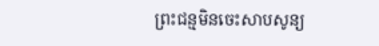ព្រះជន្មមិនចេះសាបសូន្យ